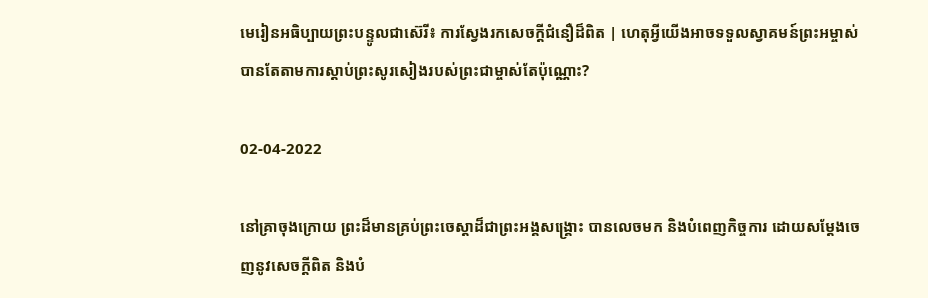មេរៀនអធិប្បាយព្រះបន្ទូលជាស៊េរី៖ ការស្វែងរកសេចក្ដីជំនឿដ៏ពិត | ហេតុអ្វីយើងអាចទទួលស្វាគមន៍ព្រះអម្ចាស់បានតែតាមការស្តាប់ព្រះសូរសៀងរបស់ព្រះជាម្ចាស់តែប៉ុណ្ណោះ?

02-04-2022

នៅគ្រាចុងក្រោយ ព្រះដ៏មានគ្រប់ព្រះ‌ចេស្តាដ៏ជាព្រះអង្គសង្គ្រោះ បានលេចមក និងបំពេញកិច្ចការ ដោយសម្តែងចេញនូវសេចក្តីពិត និងបំ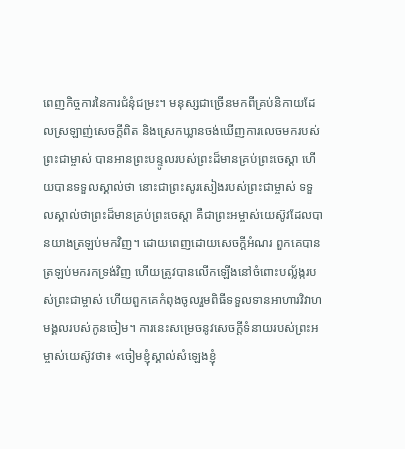ពេញកិច្ចការនៃការជំនុំជម្រះ។ មនុស្សជាច្រើនមកពីគ្រប់និកាយដែលស្រឡាញ់សេចក្ដីពិត និងស្រេកឃ្លានចង់ឃើញការលេចមករបស់ព្រះជាម្ចាស់ បានអានព្រះបន្ទូលរបស់ព្រះដ៏មានគ្រប់ព្រះចេស្តា ហើយបានទទួលស្គាល់ថា នោះជាព្រះសូរសៀងរបស់ព្រះជាម្ចាស់ ទទួលស្គាល់ថាព្រះដ៏មានគ្រប់ព្រះចេស្តា គឺជាព្រះអម្ចាស់យេស៊ូវដែលបានយាងត្រឡប់មកវិញ។ ដោយពេញដោយសេចក្ដីអំណរ ពួកគេបានត្រឡប់មករកទ្រង់វិញ ហើយត្រូវបានលើកឡើងនៅចំពោះបល្ល័ង្ករបស់ព្រះជាម្ចាស់ ហើយពួកគេកំពុងចូលរួមពិធីទទួលទានអាហារវិវាហមង្គលរបស់កូនចៀម។ ការនេះសម្រេចនូវសេចក្តីទំនាយរបស់ព្រះអម្ចាស់យេស៊ូវថា៖ «ចៀមខ្ញុំស្គាល់សំឡេងខ្ញុំ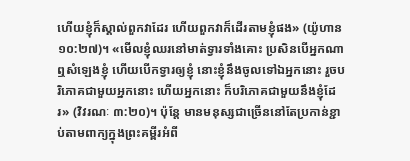ហើយខ្ញុំក៏ស្គាល់ពួកវាដែរ ហើយពួកវាក៏ដើរតាមខ្ញុំផង» (យ៉ូហាន ១០:២៧)។ «មើលខ្ញុំឈរនៅមាត់ទ្វារទាំងគោះ ប្រសិនបើអ្នកណា ឮសំឡេងខ្ញុំ ហើយបើកទ្វារឲ្យខ្ញុំ នោះខ្ញុំនឹងចូលទៅឯអ្នកនោះ រួចបរិភោគជាមួយអ្នកនោះ ហើយអ្នកនោះ ក៏បរិភោគជាមួយនឹងខ្ញុំដែរ» (វិវរណៈ ៣:២០)។ ប៉ុន្តែ មានមនុស្សជាច្រើននៅតែប្រកាន់ខ្ជាប់តាមពាក្យក្នុងព្រះគម្ពីរអំពី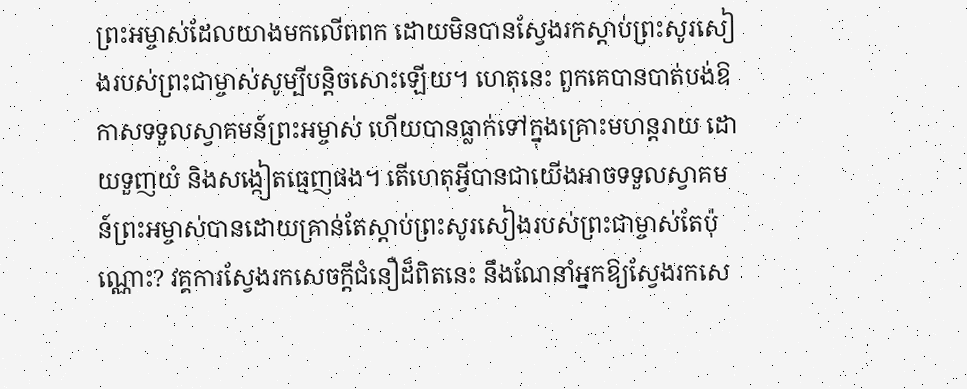ព្រះអម្ចាស់ដែលយាងមកលើពពក ដោយមិនបានស្វែងរកស្តាប់ព្រះសូរសៀងរបស់ព្រះជាម្ចាស់សូម្បីបន្តិចសោះឡើយ។ ហេតុនេះ ពួកគេបានបាត់បង់ឱកាសទទួលស្វាគមន៍ព្រះអម្ចាស់ ហើយបានធ្លាក់ទៅក្នុងគ្រោះមហន្តរាយ ដោយទួញយំ និងសង្កៀតធ្មេញផង។ តើហេតុអ្វីបានជាយើងអាចទទួលស្វាគមន៍ព្រះអម្ចាស់បានដោយគ្រាន់តែស្តាប់ព្រះសូរសៀងរបស់ព្រះជាម្ចាស់តែប៉ុណ្ណោះ? វគ្គការស្វែងរកសេចក្ដីជំនឿដ៏ពិតនេះ នឹងណែនាំអ្នកឱ្យស្វែងរកសេ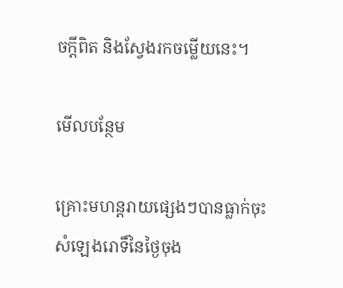ចក្តីពិត និងស្វែងរកចម្លើយនេះ។

មើលបន្ថែម

គ្រោះមហន្តរាយផ្សេងៗបានធ្លាក់ចុះ សំឡេងរោទិ៍នៃថ្ងៃចុង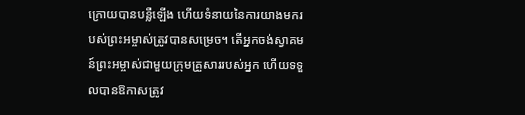ក្រោយបានបន្លឺឡើង ហើយទំនាយនៃការយាងមករបស់ព្រះអម្ចាស់ត្រូវបានសម្រេច។ តើអ្នកចង់ស្វាគមន៍ព្រះអម្ចាស់ជាមួយក្រុមគ្រួសាររបស់អ្នក ហើយទទួលបានឱកាសត្រូវ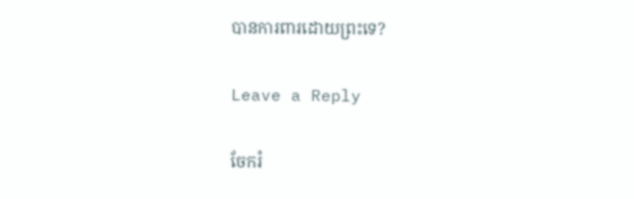បានការពារដោយព្រះទេ?

Leave a Reply

ចែករំ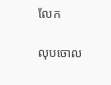លែក

លុបចោល